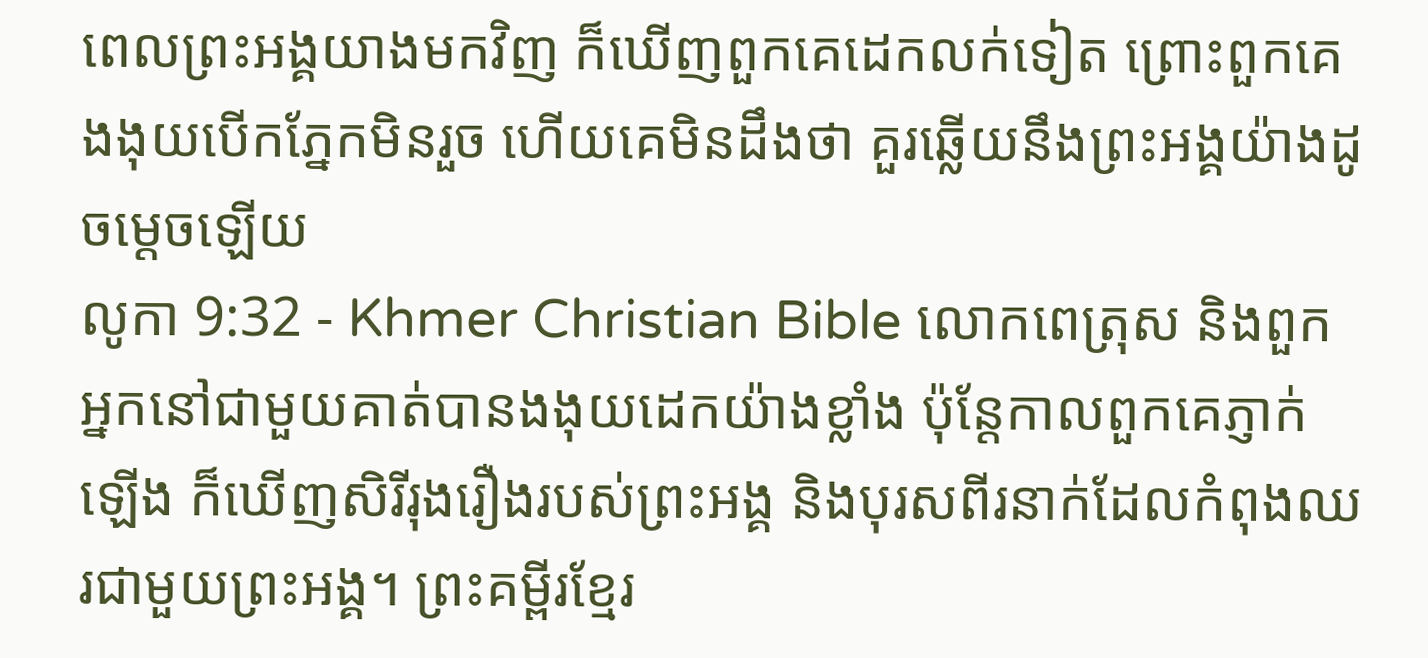ពេលព្រះអង្គយាងមកវិញ ក៏ឃើញពួកគេដេកលក់ទៀត ព្រោះពួកគេងងុយបើកភ្នែកមិនរួច ហើយគេមិនដឹងថា គួរឆ្លើយនឹងព្រះអង្គយ៉ាងដូចម្ដេចឡើយ
លូកា 9:32 - Khmer Christian Bible លោកពេត្រុស និងពួកអ្នកនៅជាមួយគាត់បានងងុយដេកយ៉ាងខ្លាំង ប៉ុន្ដែកាលពួកគេភ្ញាក់ឡើង ក៏ឃើញសិរីរុងរឿងរបស់ព្រះអង្គ និងបុរសពីរនាក់ដែលកំពុងឈរជាមួយព្រះអង្គ។ ព្រះគម្ពីរខ្មែរ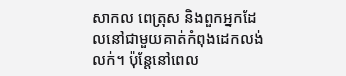សាកល ពេត្រុស និងពួកអ្នកដែលនៅជាមួយគាត់កំពុងដេកលង់លក់។ ប៉ុន្តែនៅពេល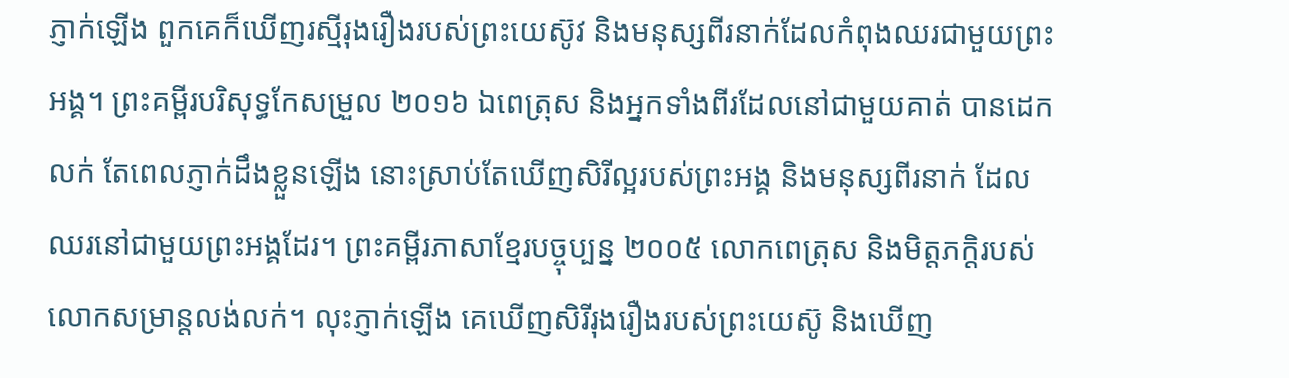ភ្ញាក់ឡើង ពួកគេក៏ឃើញរស្មីរុងរឿងរបស់ព្រះយេស៊ូវ និងមនុស្សពីរនាក់ដែលកំពុងឈរជាមួយព្រះអង្គ។ ព្រះគម្ពីរបរិសុទ្ធកែសម្រួល ២០១៦ ឯពេត្រុស និងអ្នកទាំងពីរដែលនៅជាមួយគាត់ បានដេកលក់ តែពេលភ្ញាក់ដឹងខ្លួនឡើង នោះស្រាប់តែឃើញសិរីល្អរបស់ព្រះអង្គ និងមនុស្សពីរនាក់ ដែលឈរនៅជាមួយព្រះអង្គដែរ។ ព្រះគម្ពីរភាសាខ្មែរបច្ចុប្បន្ន ២០០៥ លោកពេត្រុស និងមិត្តភក្ដិរបស់លោកសម្រាន្ដលង់លក់។ លុះភ្ញាក់ឡើង គេឃើញសិរីរុងរឿងរបស់ព្រះយេស៊ូ និងឃើញ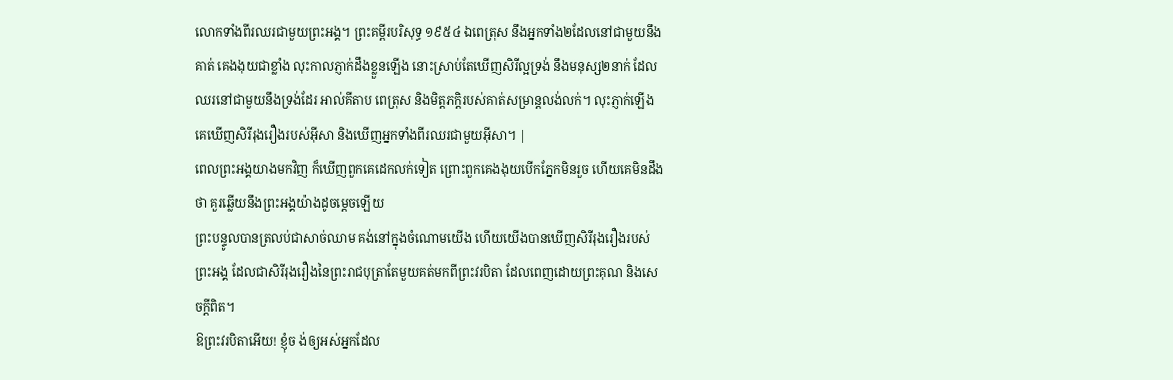លោកទាំងពីរឈរជាមួយព្រះអង្គ។ ព្រះគម្ពីរបរិសុទ្ធ ១៩៥៤ ឯពេត្រុស នឹងអ្នកទាំង២ដែលនៅជាមួយនឹងគាត់ គេងងុយជាខ្លាំង លុះកាលភ្ញាក់ដឹងខ្លួនឡើង នោះស្រាប់តែឃើញសិរីល្អទ្រង់ នឹងមនុស្ស២នាក់ ដែលឈរនៅជាមួយនឹងទ្រង់ដែរ អាល់គីតាប ពេត្រុស និងមិត្ដភក្ដិរបស់គាត់សម្រាន្តលង់លក់។ លុះភ្ញាក់ឡើង គេឃើញសិរីរុងរឿងរបស់អ៊ីសា និងឃើញអ្នកទាំងពីរឈរជាមួយអ៊ីសា។ |
ពេលព្រះអង្គយាងមកវិញ ក៏ឃើញពួកគេដេកលក់ទៀត ព្រោះពួកគេងងុយបើកភ្នែកមិនរួច ហើយគេមិនដឹងថា គួរឆ្លើយនឹងព្រះអង្គយ៉ាងដូចម្ដេចឡើយ
ព្រះបន្ទូលបានត្រលប់ជាសាច់ឈាម គង់នៅក្នុងចំណោមយើង ហើយយើងបានឃើញសិរីរុងរឿងរបស់ព្រះអង្គ ដែលជាសិរីរុងរឿងនៃព្រះរាជបុត្រាតែមួយគត់មកពីព្រះវរបិតា ដែលពេញដោយព្រះគុណ និងសេចក្ដីពិត។
ឱព្រះវរបិតាអើយ! ខ្ញុំច ង់ឲ្យអស់អ្នកដែល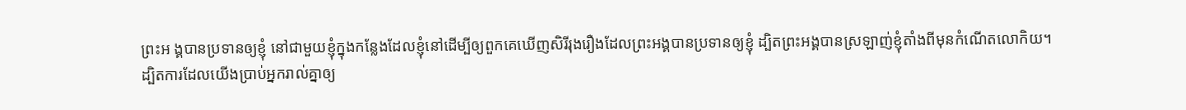ព្រះអ ង្គបានប្រទានឲ្យខ្ញុំ នៅជាមួយខ្ញុំក្នុងកន្លែងដែលខ្ញុំនៅដើម្បីឲ្យពួកគេឃើញសិរីរុងរឿងដែលព្រះអង្គបានប្រទានឲ្យខ្ញុំ ដ្បិតព្រះអង្គបានស្រឡាញ់ខ្ញុំតាំងពីមុនកំណើតលោកិយ។
ដ្បិតការដែលយើងប្រាប់អ្នករាល់គ្នាឲ្យ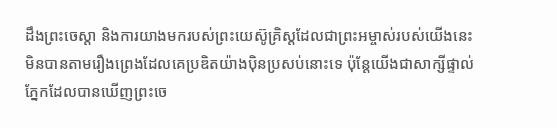ដឹងព្រះចេស្ដា និងការយាងមករបស់ព្រះយេស៊ូគ្រិស្ដដែលជាព្រះអម្ចាស់របស់យើងនេះ មិនបានតាមរឿងព្រេងដែលគេប្រឌិតយ៉ាងប៉ិនប្រសប់នោះទេ ប៉ុន្ដែយើងជាសាក្សីផ្ទាល់ភ្នែកដែលបានឃើញព្រះចេ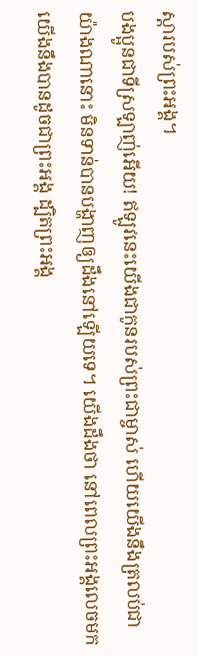ស្ដារបស់ព្រះអង្គ។
បងប្អូនជាទីស្រឡាញ់អើយ! ឥឡូវនេះយើងជាកូនរបស់ព្រះជាម្ចាស់ ហើយយើងនឹងត្រលប់ជាយ៉ាងណានោះ មិនទាន់បានបង្ហាញឲ្យដឹងនៅឡើយទេ។ យើងដឹងថា នៅពេលព្រះអង្គលេចមក យើងនឹងបានដូចជាព្រះអង្គ ដ្បិតព្រះអង្គ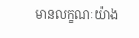មានលក្ខណៈយ៉ាង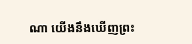ណា យើងនឹងឃើញព្រះ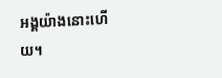អង្គយ៉ាងនោះហើយ។